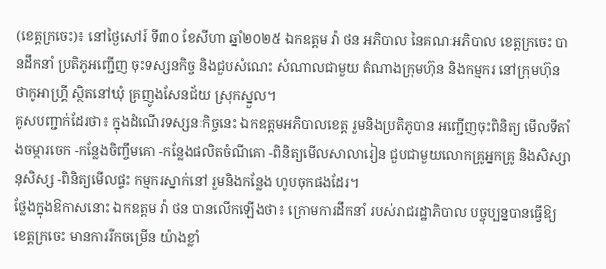(ខេត្តក្រចេះ)៖ នៅថ្ងៃសៅរ៍ ទី៣០ ខែសីហា ឆ្នាំ២០២៥ ឯកឧត្តម វ៉ា ថន អភិបាល នៃគណៈអភិបាល ខេត្តក្រចេះ បានដឹកនាំ ប្រតិភូអញ្ជើញ ចុះទស្សនកិច្ច និងជួបសំណេះ សំណាលជាមួយ តំណាងក្រុមហ៊ុន និងកម្មករ នៅក្រុមហ៊ុន ថាកូអាហ្គី្រ ស្ថិតនៅឃុំ គ្រញូងសែនជ័យ ស្រុកស្នួល។
គូសបញ្ជាក់ដែរថា៖ ក្នុងដំណើរទស្សនៈកិច្ចនេះ ឯកឧត្តមអភិបាលខេត្ត រួមនិងប្រតិភូបាន អញ្ជើញចុះពិនិត្យ មើលទីតាំងចម្ការចេក -កន្លែងចិញ្ចឹមគោ -កន្លែងផលិតចំណីគោ -ពិនិត្យមើលសាលារៀន ជួបជាមួយលោកគ្រូអ្នកគ្រូ និងសិស្សានុសិស្ស -ពិនិត្យមើលផ្ទះ កម្មករស្នាក់នៅ រួមនិងកន្លែង ហូបចុកផងដែរ។
ថ្លែងក្នុងឱកាសនោះ ឯកឧត្តម វ៉ា ថន បានលើកឡើងថា៖ ក្រោមការដឹកនាំ របស់រាជរដ្ឋាភិបាល បច្ចុប្បន្នបានធ្វើឱ្យ ខេត្តក្រចេះ មានការរីកចម្រើន យ៉ាងខ្លាំ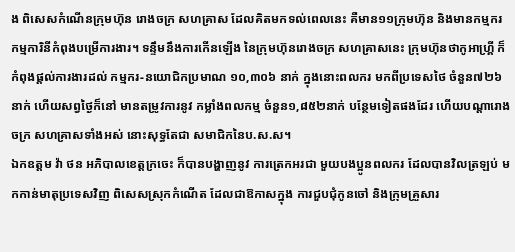ង ពិសេសកំណើនក្រុមហ៊ុន រោងចក្រ សហគ្រាស ដែលគិតមកទល់ពេលនេះ គឺមាន១១ក្រុមហ៊ុន និងមានកម្មករ កម្មការិនីកំពុងបម្រើការងារ។ ទន្ទឹមនឹងការកើនឡើង នៃក្រុមហ៊ុនរោងចក្រ សហគ្រាសនេះ ក្រុមហ៊ុនថាកូអាហ្គី្រ ក៏កំពុងផ្តល់ការងារដល់ កម្មករ-នយោជិកប្រមាណ ១០,៣០៦ នាក់ ក្នុងនោះពលករ មកពីប្រទេសថៃ ចំនួន៧២៦នាក់ ហើយសព្វថ្ងៃក៏នៅ មានតម្រូវការនូវ កម្លាំងពលកម្ម ចំនួន១,៨៥២នាក់ បន្ថែមទៀតផងដែរ ហើយបណ្តារោងចក្រ សហគ្រាសទាំងអស់ នោះសុទ្ធតែជា សមាជិកនៃប.ស.ស។
ឯកឧត្តម វ៉ា ថន អភិបាលខេត្តក្រចេះ ក៏បានបង្ហាញនូវ ការត្រេកអរជា មួយបងប្អូនពលករ ដែលបានវិលត្រឡប់ មកកាន់មាតុប្រទេសវិញ ពិសេសស្រុកកំណើត ដែលជាឱកាសក្នុង ការជួបជុំកូនចៅ និងក្រុមគ្រួសារ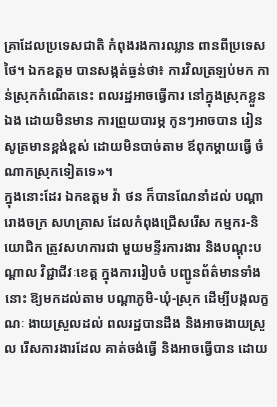គ្រាដែលប្រទេសជាតិ កំពុងរងការឈ្លាន ពានពីប្រទេសថៃ។ ឯកឧត្តម បានសង្កត់ធ្ងន់ថា៖ ការវិលត្រឡប់មក កាន់ស្រុកកំណើតនេះ ពលរដ្ឋអាចធ្វើការ នៅក្នុងស្រុកខ្លួនឯង ដោយមិនមាន ការព្រួយបារម្ភ កូនៗអាចបាន រៀនសូត្រមានខ្ពង់ខ្ពស់ ដោយមិនបាច់តាម ឪពុកម្តាយធ្វើ ចំណាកស្រុកទៀតទេ»។
ក្នុងនោះដែរ ឯកឧត្តម វ៉ា ថន ក៏បានណែនាំដល់ បណ្តារោងចក្រ សហគ្រាស ដែលកំពុងជ្រើសរើស កម្មករ-និយោជិក ត្រូវសហការជា មួយមន្ទីរការងារ និងបណ្ដុះបណ្ដាល វិជ្ជាជីវៈខេត្ត ក្នុងការរៀបចំ បញ្ជូនព័ត៌មានទាំងនោះ ឱ្យមកដល់តាម បណ្តាភូមិ-ឃុំ-ស្រុក ដើម្បីបង្កលក្ខណៈ ងាយស្រួលដល់ ពលរដ្ឋបានដឹង និងអាចងាយស្រួល រើសការងារដែល គាត់ចង់ធ្វើ និងអាចធ្វើបាន ដោយ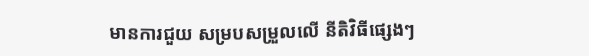មានការជួយ សម្របសម្រួលលើ នីតិវិធីផ្សេងៗ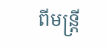ពីមន្ត្រី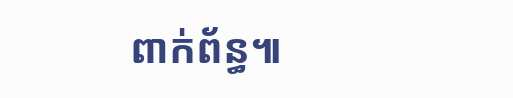ពាក់ព័ន្ធ៕